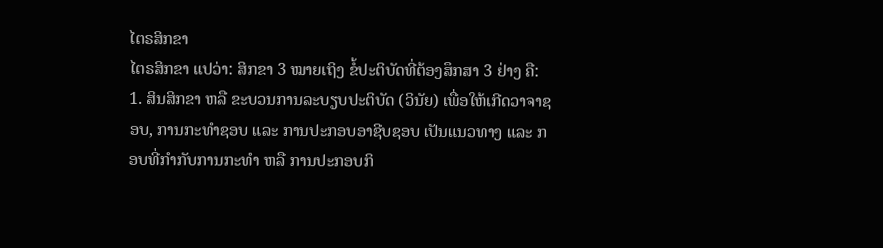ໄຕຣສິກຂາ
ໄຕຣສິກຂາ ແປວ່າ: ສິກຂາ 3 ໝາຍເຖິງ ຂໍ້ປະຕິບັດທີ່ຕ້ອງສຶກສາ 3 ຢ່າງ ຄື:
1. ສິນສິກຂາ ຫລື ຂະບວນການລະບຽບປະຕິບັດ (ວິນັຍ) ເພື່ອໃຫ້ເກີດວາຈາຊອບ, ການກະທຳຊອບ ແລະ ການປະກອບອາຊີບຊອບ ເປັນແນວທາງ ແລະ ກອບທີ່ກຳກັບການກະທຳ ຫລື ການປະກອບກິ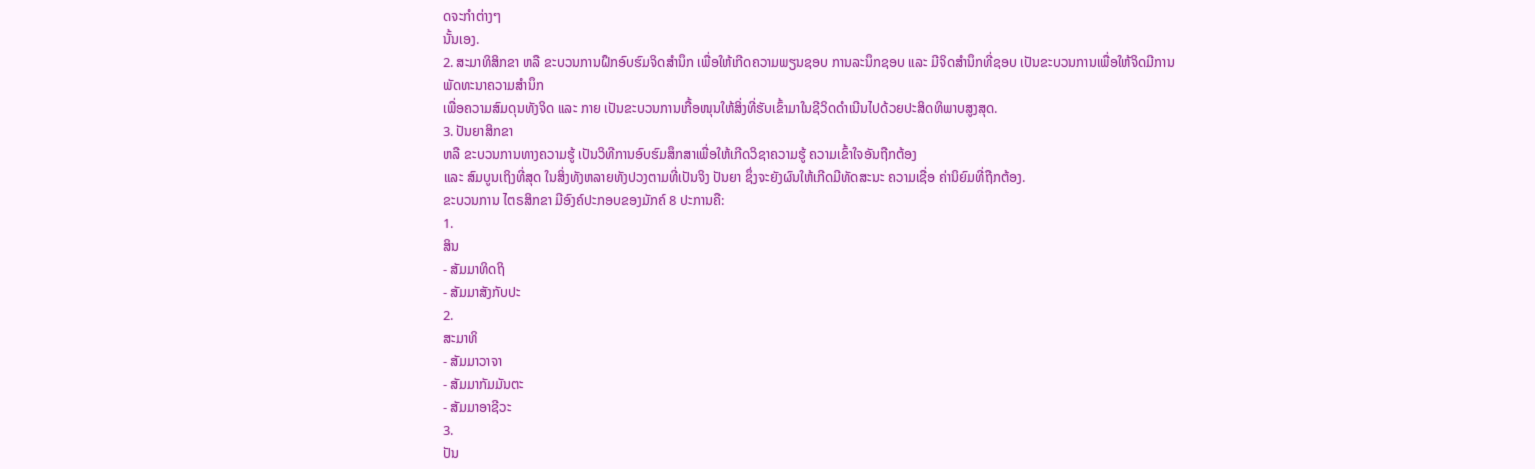ດຈະກຳຕ່າງໆ
ນັ້ນເອງ.
2. ສະມາທິສິກຂາ ຫລື ຂະບວນການຝຶກອົບຮົມຈິດສຳນຶກ ເພື່ອໃຫ້ເກີດຄວາມພຽນຊອບ ການລະນຶກຊອບ ແລະ ມີຈິດສຳນຶກທີ່ຊອບ ເປັນຂະບວນການເພື່ອໃຫ້ຈິດມີການພັດທະນາຄວາມສຳນຶກ
ເພື່ອຄວາມສົມດຸນທັງຈິດ ແລະ ກາຍ ເປັນຂະບວນການເກື້ອໜຸນໃຫ້ສິ່ງທີ່ຮັບເຂົ້າມາໃນຊີວິດດຳເນີນໄປດ້ວຍປະສິດທິພາບສູງສຸດ.
3. ປັນຍາສິກຂາ
ຫລື ຂະບວນການທາງຄວາມຮູ້ ເປັນວິທີການອົບຮົມສຶກສາເພື່ອໃຫ້ເກີດວິຊາຄວາມຮູ້ ຄວາມເຂົ້າໃຈອັນຖືກຕ້ອງ
ແລະ ສົມບູນເຖິງທີ່ສຸດ ໃນສິ່ງທັງຫລາຍທັງປວງຕາມທີ່ເປັນຈິງ ປັນຍາ ຊຶ່ງຈະຍັງຜົນໃຫ້ເກີດມີທັດສະນະ ຄວາມເຊື່ອ ຄ່ານິຍົມທີ່ຖືກຕ້ອງ.
ຂະບວນການ ໄຕຣສິກຂາ ມີອົງຄ໌ປະກອບຂອງມັກຄ໌ 8 ປະການຄື:
1.
ສິນ
- ສັມມາທິດຖິ
- ສັມມາສັງກັບປະ
2.
ສະມາທິ
- ສັມມາວາຈາ
- ສັມມາກັມມັນຕະ
- ສັມມາອາຊີວະ
3.
ປັນ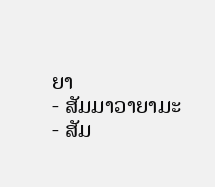ຍາ
- ສັມມາວາຍາມະ
- ສັມ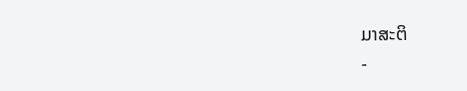ມາສະຕິ
-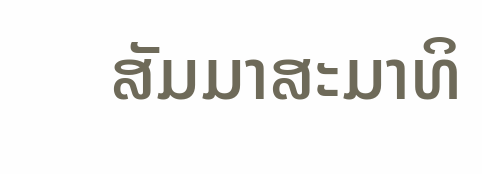ສັມມາສະມາທິ